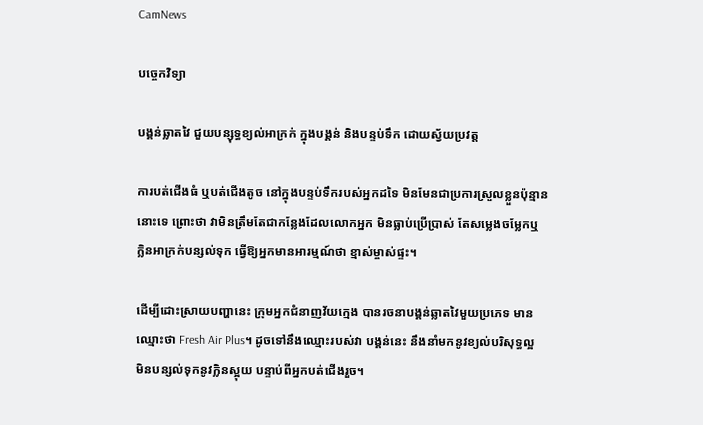CamNews

បច្ចេកវិទ្យា

បង្គន់ឆ្លាតវៃ ជួយបន្សុទ្ធខ្យល់អាក្រក់ ក្នុងបង្គន់ និងបន្ទប់ទឹក ដោយស្វ័យប្រវត្ត

ការបត់ជើងធំ ឬបត់ជើងតូច នៅក្នុងបន្ទប់ទឹករបស់អ្នកដទៃ មិនមែនជាប្រការស្រួលខ្លួនប៉ុន្មាន
នោះទេ ព្រោះថា វាមិនត្រឹមតែជាកន្លែងដែលលោកអ្នក មិនធ្លាប់ប្រើប្រាស់ តែសម្លេងចម្លែកឬ
ក្លិនអាក្រក់បន្សល់ទុក ធ្វើឱ្យអ្នកមានអារម្មណ៍ថា ខ្មាស់ម្ចាស់ផ្ទះ។

ដើម្បីដោះស្រាយបញ្ហានេះ ក្រុមអ្នកជំនាញវ័យក្មេង បានរចនាបង្គន់ឆ្លាតវៃមួយប្រភេទ មាន
ឈ្មោះថា Fresh Air Plus។ ដូចទៅនឹងឈ្មោះរបស់វា បង្គន់នេះ នឹងនាំមកនូវខ្យល់បរិសុទ្ធល្អ
មិនបន្សល់ទុកនូវក្លិនស្អុយ បន្ទាប់ពីអ្នកបត់ជើងរួច។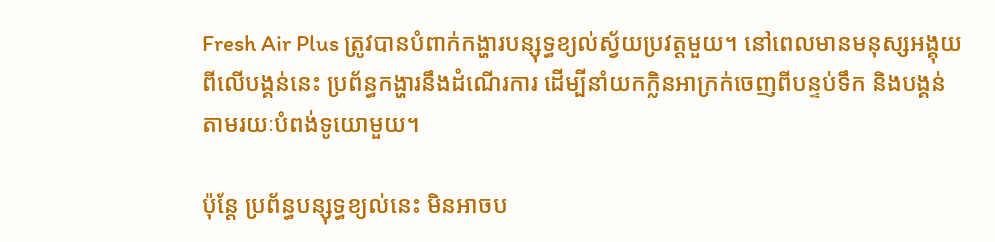Fresh Air Plus ត្រូវបានបំពាក់កង្ហារបន្សុទ្ធខ្យល់ស្វ័យប្រវត្តមួយ។ នៅពេលមានមនុស្សអង្គុយ
ពីលើបង្គន់នេះ ប្រព័ន្ធកង្ហារនឹងដំណើរការ ដើម្បីនាំយកក្លិនអាក្រក់ចេញពីបន្ទប់ទឹក និងបង្គន់
តាមរយៈបំពង់ទូយោមួយ។

ប៉ុន្ដែ ប្រព័ន្ធបន្សុទ្ធខ្យល់នេះ មិនអាចប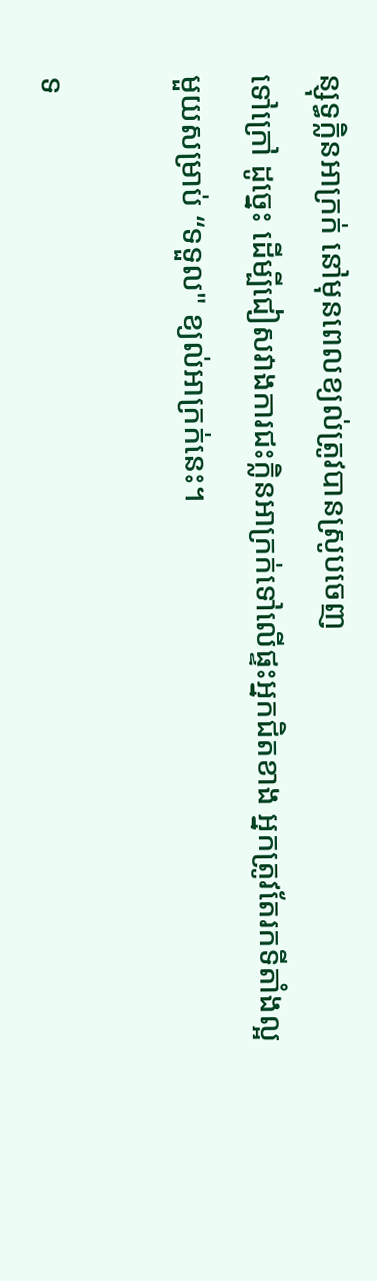ន្សុទ្ធក្លិនអាក្រក់ នៅមុនពេលខ្យល់ត្រូវបានស្រូបចេញ
ទៅក្រៅ ដូច្នេះ ដើម្បីជៀសវាងការជះក្លិនអាក្រក់ទៅលើផ្ទះអ្នកជិតខាង អ្នកត្រូវតែរកទីតាំងល្អ
មួយសម្រាប់ “ទទួល" ខ្យល់អាក្រក់នេះ។

ទ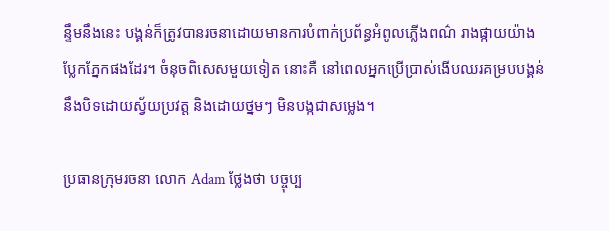ន្ទឹមនឹងនេះ បង្គន់ក៏ត្រូវបានរចនាដោយមានការបំពាក់ប្រព័ន្ធអំពូលភ្លើងពណ៌ រាងផ្កាយយ៉ាង
ប្លែកភ្នែកផងដែរ។ ចំនុចពិសេសមួយទៀត នោះគឺ នៅពេលអ្នកប្រើប្រាស់ងើបឈរគម្របបង្គន់
នឹងបិទដោយស្វ័យប្រវត្ត និងដោយថ្នមៗ មិនបង្កជាសម្លេង។

ប្រធានក្រុមរចនា លោក Adam ថ្លែងថា បច្ចុប្ប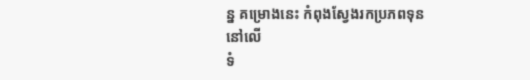ន្ន គម្រោងនេះ កំពុងស្វែងរកប្រភពទុននៅលើ
ទំ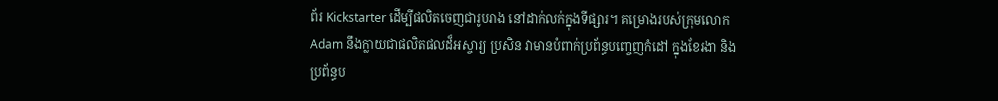ព័រ Kickstarter ដើម្បីផលិតចេញជារូបរាង នៅដាក់លក់ក្នុងទីផ្សារ។ គម្រោងរបស់ក្រុមលោក
Adam នឹងក្លាយជាផលិតផលដ៏អស្ចារ្យ ប្រសិន វាមានបំពាក់ប្រព័ន្ធបញ្ចេញកំដៅ ក្នុងខែរងា និង
ប្រព័ន្ធប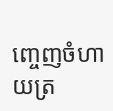ញ្ចេញចំហាយត្រ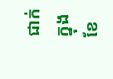ជាក់ ក្នុងខែ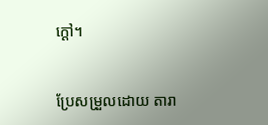ក្ដៅ។


ប្រែសម្រួលដោយ តារា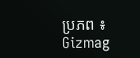ប្រភព ៖ Gizmag